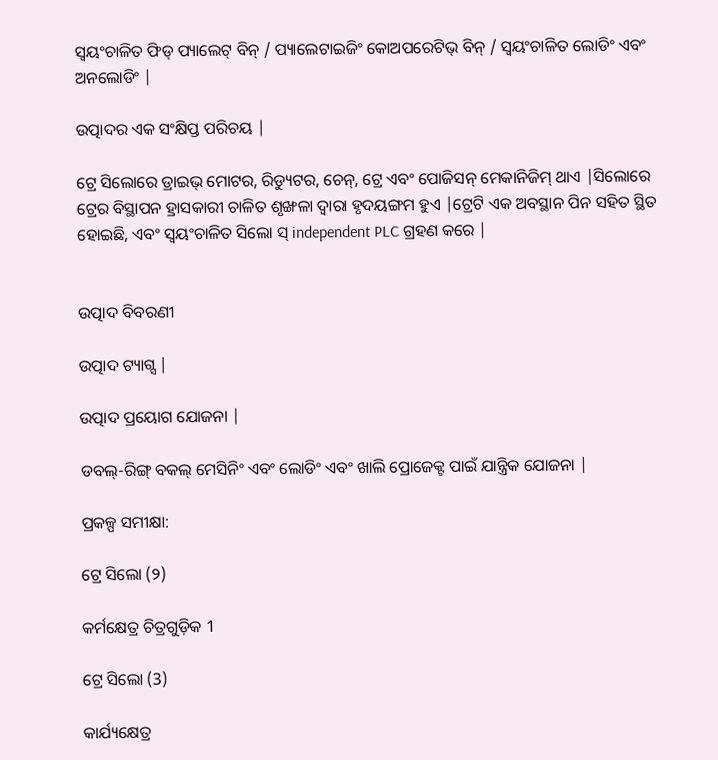ସ୍ୱୟଂଚାଳିତ ଫିଡ୍ ପ୍ୟାଲେଟ୍ ବିନ୍ / ପ୍ୟାଲେଟାଇଜିଂ କୋଅପରେଟିଭ୍ ବିନ୍ / ସ୍ୱୟଂଚାଳିତ ଲୋଡିଂ ଏବଂ ଅନଲୋଡିଂ |

ଉତ୍ପାଦର ଏକ ସଂକ୍ଷିପ୍ତ ପରିଚୟ |

ଟ୍ରେ ସିଲୋରେ ଡ୍ରାଇଭ୍ ମୋଟର, ରିଡ୍ୟୁଟର, ଚେନ୍, ଟ୍ରେ ଏବଂ ପୋଜିସନ୍ ମେକାନିଜିମ୍ ଥାଏ |ସିଲୋରେ ଟ୍ରେର ବିସ୍ଥାପନ ହ୍ରାସକାରୀ ଚାଳିତ ଶୃଙ୍ଖଳା ଦ୍ୱାରା ହୃଦୟଙ୍ଗମ ହୁଏ |ଟ୍ରେଟି ଏକ ଅବସ୍ଥାନ ପିନ ସହିତ ସ୍ଥିତ ହୋଇଛି, ଏବଂ ସ୍ୱୟଂଚାଳିତ ସିଲୋ ସ୍ independent PLC ଗ୍ରହଣ କରେ |


ଉତ୍ପାଦ ବିବରଣୀ

ଉତ୍ପାଦ ଟ୍ୟାଗ୍ସ |

ଉତ୍ପାଦ ପ୍ରୟୋଗ ଯୋଜନା |

ଡବଲ୍-ରିଙ୍ଗ୍ ବକଲ୍ ମେସିନିଂ ଏବଂ ଲୋଡିଂ ଏବଂ ଖାଲି ପ୍ରୋଜେକ୍ଟ ପାଇଁ ଯାନ୍ତ୍ରିକ ଯୋଜନା |

ପ୍ରକଳ୍ପ ସମୀକ୍ଷା:

ଟ୍ରେ ସିଲୋ (୨)

କର୍ମକ୍ଷେତ୍ର ଚିତ୍ରଗୁଡ଼ିକ 1

ଟ୍ରେ ସିଲୋ (3)

କାର୍ଯ୍ୟକ୍ଷେତ୍ର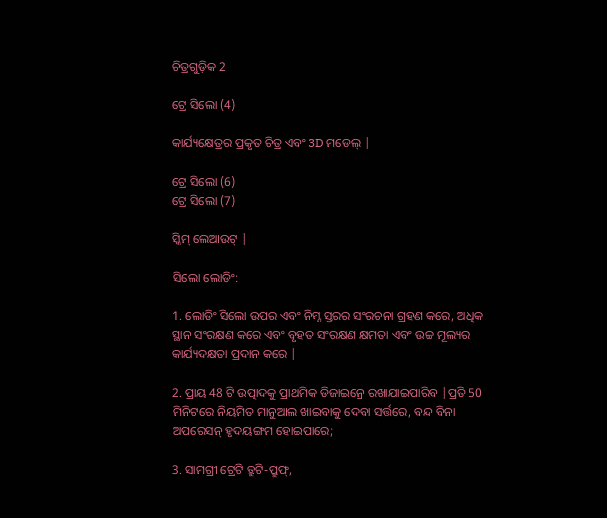ଚିତ୍ରଗୁଡ଼ିକ 2

ଟ୍ରେ ସିଲୋ (4)

କାର୍ଯ୍ୟକ୍ଷେତ୍ରର ପ୍ରକୃତ ଚିତ୍ର ଏବଂ 3D ମଡେଲ୍ |

ଟ୍ରେ ସିଲୋ (6)
ଟ୍ରେ ସିଲୋ (7)

ସ୍କିମ୍ ଲେଆଉଟ୍ |

ସିଲୋ ଲୋଡିଂ:

1. ଲୋଡିଂ ସିଲୋ ଉପର ଏବଂ ନିମ୍ନ ସ୍ତରର ସଂରଚନା ଗ୍ରହଣ କରେ, ଅଧିକ ସ୍ଥାନ ସଂରକ୍ଷଣ କରେ ଏବଂ ବୃହତ ସଂରକ୍ଷଣ କ୍ଷମତା ଏବଂ ଉଚ୍ଚ ମୂଲ୍ୟର କାର୍ଯ୍ୟଦକ୍ଷତା ପ୍ରଦାନ କରେ |

2. ପ୍ରାୟ 48 ଟି ଉତ୍ପାଦକୁ ପ୍ରାଥମିକ ଡିଜାଇନ୍ରେ ରଖାଯାଇପାରିବ |ପ୍ରତି 50 ମିନିଟରେ ନିୟମିତ ମାନୁଆଲ ଖାଇବାକୁ ଦେବା ସର୍ତ୍ତରେ, ବନ୍ଦ ବିନା ଅପରେସନ୍ ହୃଦୟଙ୍ଗମ ହୋଇପାରେ;

3. ସାମଗ୍ରୀ ଟ୍ରେଟି ତ୍ରୁଟି-ପ୍ରୁଫ୍,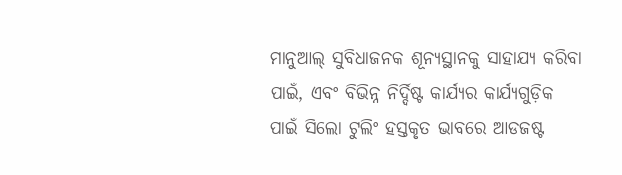ମାନୁଆଲ୍ ସୁବିଧାଜନକ ଶୂନ୍ୟସ୍ଥାନକୁ ସାହାଯ୍ୟ କରିବା ପାଇଁ, ଏବଂ ବିଭିନ୍ନ ନିର୍ଦ୍ଦିଷ୍ଟ କାର୍ଯ୍ୟର କାର୍ଯ୍ୟଗୁଡ଼ିକ ପାଇଁ ସିଲୋ ଟୁଲିଂ ହସ୍ତକୃତ ଭାବରେ ଆଡଜଷ୍ଟ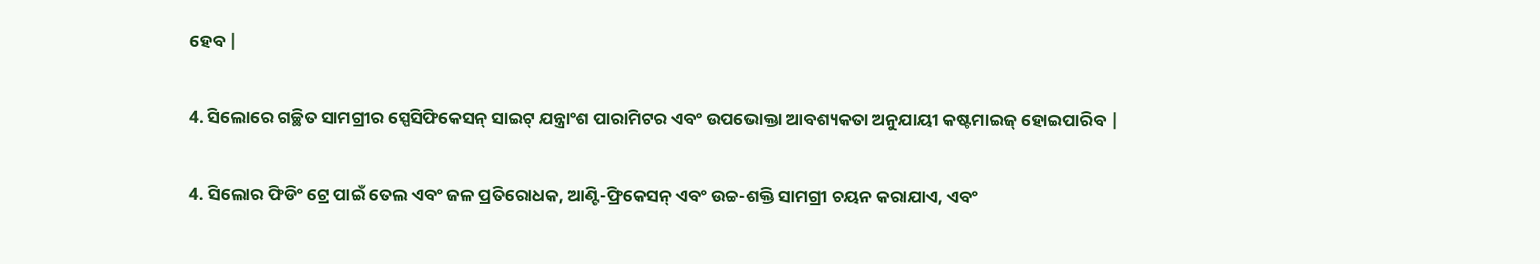ହେବ |

4. ସିଲୋରେ ଗଚ୍ଛିତ ସାମଗ୍ରୀର ସ୍ପେସିଫିକେସନ୍ ସାଇଟ୍ ଯନ୍ତ୍ରାଂଶ ପାରାମିଟର ଏବଂ ଉପଭୋକ୍ତା ଆବଶ୍ୟକତା ଅନୁଯାୟୀ କଷ୍ଟମାଇଜ୍ ହୋଇପାରିବ |

4. ସିଲୋର ଫିଡିଂ ଟ୍ରେ ପାଇଁ ତେଲ ଏବଂ ଜଳ ପ୍ରତିରୋଧକ, ଆଣ୍ଟି-ଫ୍ରିକେସନ୍ ଏବଂ ଉଚ୍ଚ-ଶକ୍ତି ସାମଗ୍ରୀ ଚୟନ କରାଯାଏ, ଏବଂ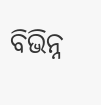ବିଭିନ୍ନ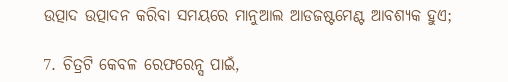ଉତ୍ପାଦ ଉତ୍ପାଦନ କରିବା ସମୟରେ ମାନୁଆଲ ଆଡଜଷ୍ଟମେଣ୍ଟ ଆବଶ୍ୟକ ହୁଏ;

7. ଚିତ୍ରଟି କେବଳ ରେଫରେନ୍ସ ପାଇଁ,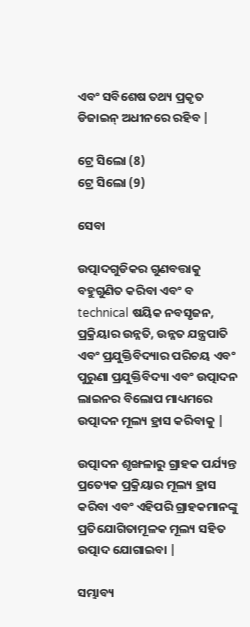ଏବଂ ସବିଶେଷ ତଥ୍ୟ ପ୍ରକୃତ ଡିଜାଇନ୍ ଅଧୀନରେ ରହିବ |

ଟ୍ରେ ସିଲୋ (8)
ଟ୍ରେ ସିଲୋ (9)

ସେବା

ଉତ୍ପାଦଗୁଡିକର ଗୁଣବତ୍ତାକୁ ବହୁଗୁଣିତ କରିବା ଏବଂ ବ technical ଷୟିକ ନବସୃଜନ, ପ୍ରକ୍ରିୟାର ଉନ୍ନତି, ଉନ୍ନତ ଯନ୍ତ୍ରପାତି ଏବଂ ପ୍ରଯୁକ୍ତିବିଦ୍ୟାର ପରିଚୟ ଏବଂ ପୁରୁଣା ପ୍ରଯୁକ୍ତିବିଦ୍ୟା ଏବଂ ଉତ୍ପାଦନ ଲାଇନର ବିଲୋପ ମାଧ୍ୟମରେ ଉତ୍ପାଦନ ମୂଲ୍ୟ ହ୍ରାସ କରିବାକୁ |

ଉତ୍ପାଦନ ଶୃଙ୍ଖଳାରୁ ଗ୍ରାହକ ପର୍ଯ୍ୟନ୍ତ ପ୍ରତ୍ୟେକ ପ୍ରକ୍ରିୟାର ମୂଲ୍ୟ ହ୍ରାସ କରିବା ଏବଂ ଏହିପରି ଗ୍ରାହକମାନଙ୍କୁ ପ୍ରତିଯୋଗିତାମୂଳକ ମୂଲ୍ୟ ସହିତ ଉତ୍ପାଦ ଯୋଗାଇବା |

ସମ୍ଭାବ୍ୟ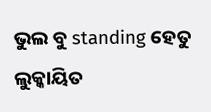ଭୁଲ ବୁ standing ହେତୁ ଲୁକ୍କାୟିତ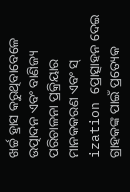ଖର୍ଚ୍ଚ ହ୍ରାସ କରୁଥିବାବେଳେ ଉତ୍ପାଦନ ଏବଂ ବାଣିଜ୍ୟ ପରିଚାଳନା ପ୍ରକ୍ରିୟାର ମାନକକରଣ ଏବଂ ସ୍ ization ପ୍ରୋତ୍ସାହନ ଦେଇ ଗ୍ରାହକଙ୍କ ପାଇଁ ପ୍ରତ୍ୟେକ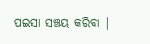ପଇସା ସଞ୍ଚୟ କରିବା |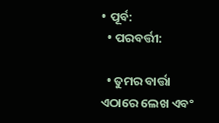• ପୂର୍ବ:
  • ପରବର୍ତ୍ତୀ:

  • ତୁମର ବାର୍ତ୍ତା ଏଠାରେ ଲେଖ ଏବଂ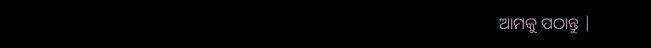ଆମକୁ ପଠାନ୍ତୁ |